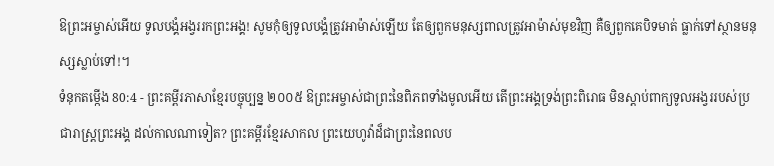ឱព្រះអម្ចាស់អើយ ទូលបង្គំអង្វររកព្រះអង្គ! សូមកុំឲ្យទូលបង្គំត្រូវអាម៉ាស់ឡើយ តែឲ្យពួកមនុស្សពាលត្រូវអាម៉ាស់មុខវិញ គឺឲ្យពួកគេបិទមាត់ ធ្លាក់ទៅស្ថានមនុស្សស្លាប់ទៅ!។
ទំនុកតម្កើង 80:4 - ព្រះគម្ពីរភាសាខ្មែរបច្ចុប្បន្ន ២០០៥ ឱព្រះអម្ចាស់ជាព្រះនៃពិភពទាំងមូលអើយ តើព្រះអង្គទ្រង់ព្រះពិរោធ មិនស្ដាប់ពាក្យទូលអង្វររបស់ប្រជារាស្ត្រព្រះអង្គ ដល់កាលណាទៀត? ព្រះគម្ពីរខ្មែរសាកល ព្រះយេហូវ៉ាដ៏ជាព្រះនៃពលប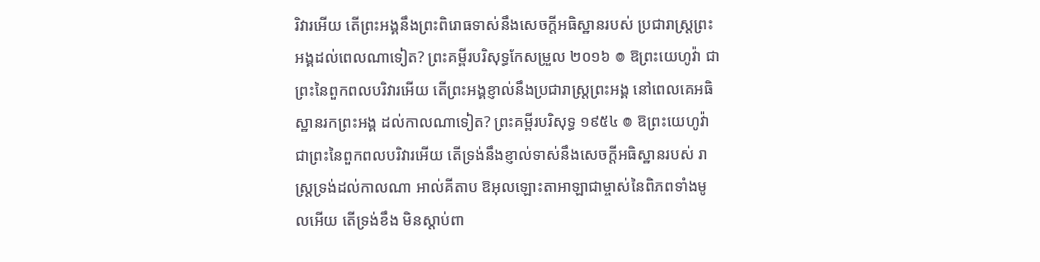រិវារអើយ តើព្រះអង្គនឹងព្រះពិរោធទាស់នឹងសេចក្ដីអធិស្ឋានរបស់ ប្រជារាស្ត្រព្រះអង្គដល់ពេលណាទៀត? ព្រះគម្ពីរបរិសុទ្ធកែសម្រួល ២០១៦ ៙ ឱព្រះយេហូវ៉ា ជាព្រះនៃពួកពលបរិវារអើយ តើព្រះអង្គខ្ញាល់នឹងប្រជារាស្ត្រព្រះអង្គ នៅពេលគេអធិស្ឋានរកព្រះអង្គ ដល់កាលណាទៀត? ព្រះគម្ពីរបរិសុទ្ធ ១៩៥៤ ៙ ឱព្រះយេហូវ៉ា ជាព្រះនៃពួកពលបរិវារអើយ តើទ្រង់នឹងខ្ញាល់ទាស់នឹងសេចក្ដីអធិស្ឋានរបស់ រាស្ត្រទ្រង់ដល់កាលណា អាល់គីតាប ឱអុលឡោះតាអាឡាជាម្ចាស់នៃពិភពទាំងមូលអើយ តើទ្រង់ខឹង មិនស្ដាប់ពា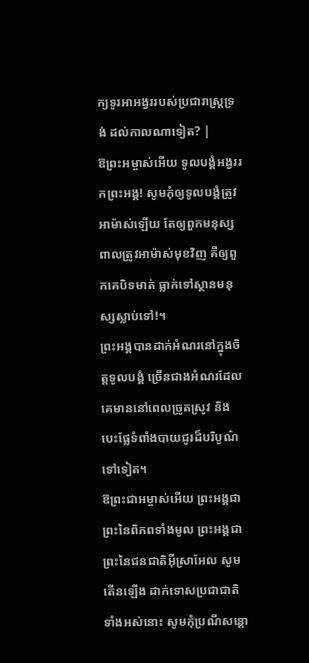ក្យទូរអាអង្វររបស់ប្រជារាស្ត្រទ្រង់ ដល់កាលណាទៀត? |
ឱព្រះអម្ចាស់អើយ ទូលបង្គំអង្វររកព្រះអង្គ! សូមកុំឲ្យទូលបង្គំត្រូវអាម៉ាស់ឡើយ តែឲ្យពួកមនុស្សពាលត្រូវអាម៉ាស់មុខវិញ គឺឲ្យពួកគេបិទមាត់ ធ្លាក់ទៅស្ថានមនុស្សស្លាប់ទៅ!។
ព្រះអង្គបានដាក់អំណរនៅក្នុងចិត្តទូលបង្គំ ច្រើនជាងអំណរដែលគេមាននៅពេលច្រូតស្រូវ និងបេះផ្លែទំពាំងបាយជូរដ៏បរិបូណ៌ទៅទៀត។
ឱព្រះជាអម្ចាស់អើយ ព្រះអង្គជាព្រះនៃពិភពទាំងមូល ព្រះអង្គជាព្រះនៃជនជាតិអ៊ីស្រាអែល សូមតើនឡើង ដាក់ទោសប្រជាជាតិទាំងអស់នោះ សូមកុំប្រណីសន្ដោ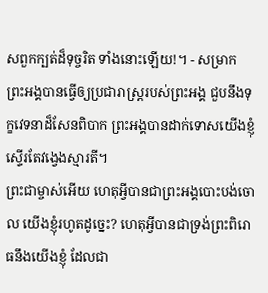សពួកក្បត់ដ៏ទុច្ចរិត ទាំងនោះឡើយ!។ - សម្រាក
ព្រះអង្គបានធ្វើឲ្យប្រជារាស្ត្ររបស់ព្រះអង្គ ជួបនឹងទុក្ខវេទនាដ៏សែនពិបាក ព្រះអង្គបានដាក់ទោសយើងខ្ញុំ ស្ទើរតែវង្វេងស្មារតី។
ព្រះជាម្ចាស់អើយ ហេតុអ្វីបានជាព្រះអង្គបោះបង់ចោល យើងខ្ញុំរហូតដូច្នេះ? ហេតុអ្វីបានជាទ្រង់ព្រះពិរោធនឹងយើងខ្ញុំ ដែលជា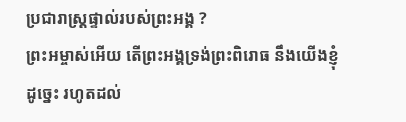ប្រជារាស្ដ្រផ្ទាល់របស់ព្រះអង្គ ?
ព្រះអម្ចាស់អើយ តើព្រះអង្គទ្រង់ព្រះពិរោធ នឹងយើងខ្ញុំដូច្នេះ រហូតដល់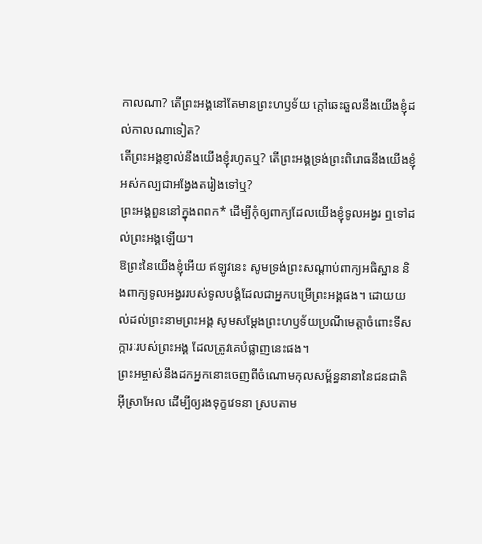កាលណា? តើព្រះអង្គនៅតែមានព្រះហឫទ័យ ក្ដៅឆេះឆួលនឹងយើងខ្ញុំដល់កាលណាទៀត?
តើព្រះអង្គខ្ញាល់នឹងយើងខ្ញុំរហូតឬ? តើព្រះអង្គទ្រង់ព្រះពិរោធនឹងយើងខ្ញុំ អស់កល្បជាអង្វែងតរៀងទៅឬ?
ព្រះអង្គពួននៅក្នុងពពក* ដើម្បីកុំឲ្យពាក្យដែលយើងខ្ញុំទូលអង្វរ ឮទៅដល់ព្រះអង្គឡើយ។
ឱព្រះនៃយើងខ្ញុំអើយ ឥឡូវនេះ សូមទ្រង់ព្រះសណ្ដាប់ពាក្យអធិស្ឋាន និងពាក្យទូលអង្វររបស់ទូលបង្គំដែលជាអ្នកបម្រើព្រះអង្គផង។ ដោយយល់ដល់ព្រះនាមព្រះអង្គ សូមសម្តែងព្រះហឫទ័យប្រណីមេត្តាចំពោះទីសក្ការៈរបស់ព្រះអង្គ ដែលត្រូវគេបំផ្លាញនេះផង។
ព្រះអម្ចាស់នឹងដកអ្នកនោះចេញពីចំណោមកុលសម្ព័ន្ធនានានៃជនជាតិអ៊ីស្រាអែល ដើម្បីឲ្យរងទុក្ខវេទនា ស្របតាម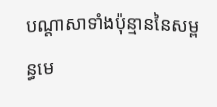បណ្ដាសាទាំងប៉ុន្មាននៃសម្ពន្ធមេ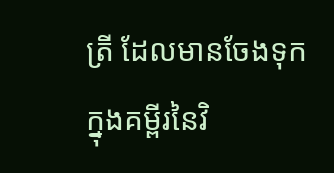ត្រី ដែលមានចែងទុកក្នុងគម្ពីរនៃវិ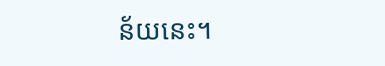ន័យនេះ។